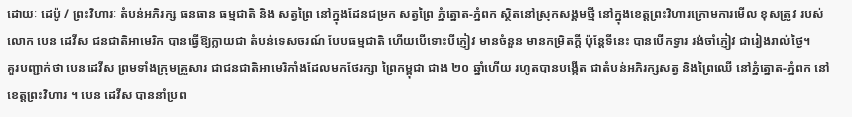ដោយៈ ដេប៉ូ / ព្រះវិហារៈ តំបន់អភិរក្ស ធនធាន ធម្មជាតិ និង សត្វព្រៃ នៅក្នុងដែនជម្រក សត្វព្រៃ ភ្នំត្នោត-ភ្នំពក ស្ថិតនៅស្រុកសង្គមថ្មី នៅក្នុងខេត្តព្រះវិហារក្រោមការមើល ខុសត្រូវ របស់លោក បេន ដេវីស ជនជាតិអាមេរិក បានធ្វើឱ្យក្លាយជា តំបន់ទេសចរណ៍ បែបធម្មជាតិ ហើយបើទោះបីភ្ញៀវ មានចំនួន មានកម្រិតក្តី ប៉ុន្តែទីនេះ បានបើកទ្វារ រង់ចាំភ្ញៀវ ជារៀងរាល់ថ្ងៃ។
គួរបញ្ជាក់ថា បេនដេវីស ព្រមទាំងក្រុមគ្រួសារ ជាជនជាតិអាមេរិកាំងដែលមកថែរក្សា ព្រៃកម្ពុជា ជាង ២០ ឆ្នាំហើយ រហូតបានបង្កើត ជាតំបន់អភិរក្សសត្វ និងព្រៃឈើ នៅភ្នំត្នោត-ភ្នំពក នៅខេត្តព្រះវិហារ ។ បេន ដេវីស បាននាំប្រព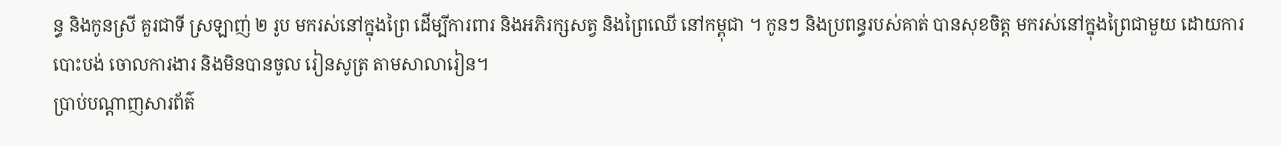ន្ធ និងកូនស្រី គួរជាទី ស្រឡាញ់ ២ រូប មករស់នៅក្នុងព្រៃ ដើម្បីការពារ និងអភិរក្សសត្វ និងព្រៃឈើ នៅកម្ពុជា ។ កូនៗ និងប្រពន្ធរបស់គាត់ បានសុខចិត្ត មករស់នៅក្នុងព្រៃជាមួយ ដោយការបោះបង់ ចោលការងារ និងមិនបានចូល រៀនសូត្រ តាមសាលារៀន។
ប្រាប់បណ្តាញសារព័ត៌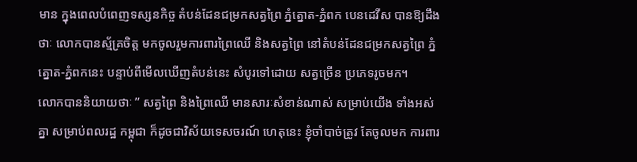មាន ក្នុងពេលបំពេញទស្សនកិច្ច តំបន់ដែនជម្រកសត្វព្រៃ ភ្នំត្នោត-ភ្នំពក បេនដេវីស បានឱ្យដឹងថាៈ លោកបានស្ម័គ្រចិត្ត មកចូលរួមការពារព្រៃឈើ និងសត្វព្រៃ នៅតំបន់ដែនជម្រកសត្វព្រៃ ភ្នំត្នោត-ភ្នំពកនេះ បន្ទាប់ពីមើលឃើញតំបន់នេះ សំបូរទៅដោយ សត្វច្រើន ប្រភេទរូចមក។
លោកបាននិយាយថាៈ ” សត្វព្រៃ និងព្រៃឈើ មានសារៈសំខាន់ណាស់ សម្រាប់យើង ទាំងអស់គ្នា សម្រាប់ពលរដ្ឋ កម្ពុជា ក៏ដូចជាវិស័យទេសចរណ៍ ហេតុនេះ ខ្ញុំចាំបាច់ត្រូវ តែចូលមក ការពារ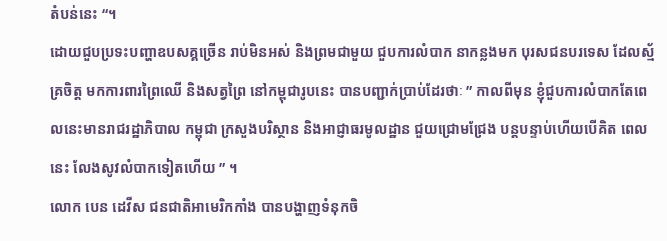តំបន់នេះ “។
ដោយជួបប្រទះបញ្ហាឧបសគ្គច្រើន រាប់មិនអស់ និងព្រមជាមួយ ជួបការលំបាក នាកន្លងមក បុរសជនបរទេស ដែលស្ម័គ្រចិត្ត មកការពារព្រៃឈើ និងសត្វព្រៃ នៅកម្ពុជារូបនេះ បានបញ្ជាក់ប្រាប់ដែរថាៈ ” កាលពីមុន ខ្ញុំជួបការលំបាកតែពេលនេះមានរាជរដ្ឋាភិបាល កម្ពុជា ក្រសួងបរិស្ថាន និងអាជ្ញាធរមូលដ្ឋាន ជួយជ្រោមជ្រែង បន្តបន្ទាប់ហើយបើគិត ពេលនេះ លែងសូវលំបាកទៀតហើយ ” ។
លោក បេន ដេវីស ជនជាតិអាមេរិកកាំង បានបង្ហាញទំនុកចិ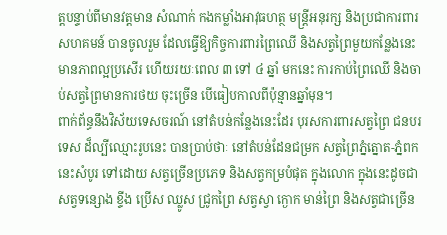ត្តបន្ទាប់ពីមានវត្តមាន សំណាក់ កងកម្លាំងអាវុធហត្ថ មន្ត្រីអនុរក្ស និងប្រជាការពារ សហគមន៍ បានចូលរួម ដែលធ្វើឱ្យកិច្ចការពារព្រៃឈើ និងសត្វព្រៃមួយកន្លែងនេះ មានភាពល្អប្រសើរ ហើយរយៈពេល ៣ ទៅ ៤ ឆ្នាំ មកនេះ ការកាប់ព្រៃឈើ និងចាប់សត្វព្រៃមានការថយ ចុះច្រើន បើធៀបកាលពីប៉ុន្មានឆ្នាំមុន។
ពាក់ព័ន្ធនឹងវិស័យទេសចរណ៍ នៅតំបន់កន្លែងនេះដែរ បុរសការពារសត្វព្រៃ ជនបរទេស ដ៏ល្បីឈ្មោះរូបនេះ បានប្រាប់ថាៈ នៅតំបន់ដែនជម្រក សត្វព្រៃភ្នំត្នោត-ភ្នំពកនេះសំបូរ ទៅដោយ សត្វច្រើនប្រភេទ និងសត្វកម្របំផុត ក្នុងលោក ក្នុងនេះដូចជា សត្វទន្សោង ខ្ទីង ប្រើស ឈ្លូស ជ្រូកព្រៃ សត្វស្វា ក្ងោក មាន់ព្រៃ និងសត្វជាច្រើន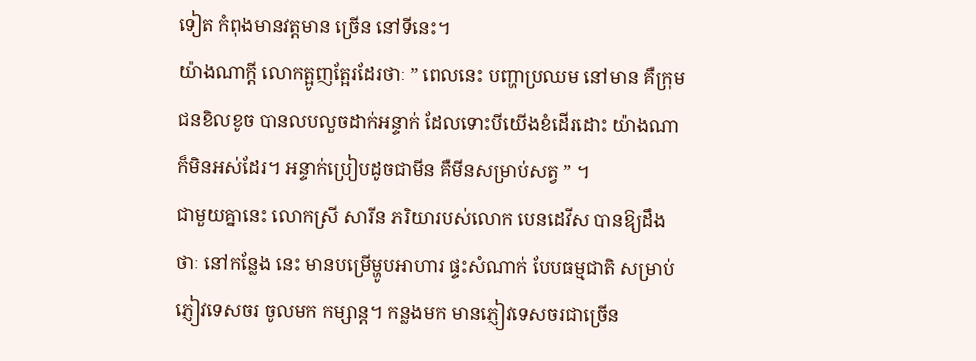ទៀត កំពុងមានវត្តមាន ច្រើន នៅទីនេះ។
យ៉ាងណាក្តី លោកត្អូញត្អែរដែរថាៈ ” ពេលនេះ បញ្ហាប្រឈម នៅមាន គឺក្រុមជនខិលខូច បានលបលួចដាក់អន្ទាក់ ដែលទោះបីយើងខំដើរដោះ យ៉ាងណា ក៏មិនអស់ដែរ។ អន្ទាក់ប្រៀបដូចជាមីន គឺមីនសម្រាប់សត្វ ” ។
ជាមួយគ្នានេះ លោកស្រី សារីន ភរិយារបស់លោក បេនដេវីស បានឱ្យដឹងថាៈ នៅកន្លែង នេះ មានបម្រើម្ហូបអាហារ ផ្ទះសំណាក់ បែបធម្មជាតិ សម្រាប់ភ្ញៀវទេសចរ ចូលមក កម្សាន្ត។ កន្លងមក មានភ្ញៀវទេសចរជាច្រើន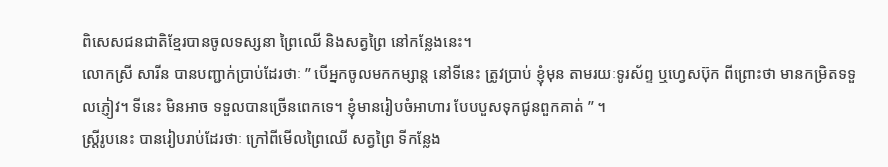ពិសេសជនជាតិខ្មែរបានចូលទស្សនា ព្រៃឈើ និងសត្វព្រៃ នៅកន្លែងនេះ។
លោកស្រី សារីន បានបញ្ជាក់ប្រាប់ដែរថាៈ ” បើអ្នកចូលមកកម្សាន្ត នៅទីនេះ ត្រូវប្រាប់ ខ្ញុំមុន តាមរយៈទូរស័ព្ទ ឬហ្វេសប៊ុក ពីព្រោះថា មានកម្រិតទទួលភ្ញៀវ។ ទីនេះ មិនអាច ទទួលបានច្រើនពេកទេ។ ខ្ញុំមានរៀបចំអាហារ បែបបួសទុកជូនពួកគាត់ ” ។
ស្ត្រីរូបនេះ បានរៀបរាប់ដែរថាៈ ក្រៅពីមើលព្រៃឈើ សត្វព្រៃ ទីកន្លែង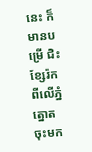នេះ ក៏មានបម្រើ ជិះខ្សែរ៉ក ពីលើភ្នំត្នោត ចុះមក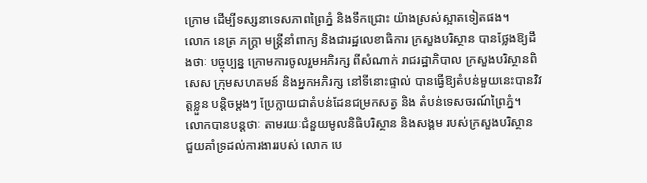ក្រោម ដើម្បីទស្សនាទេសភាពព្រៃភ្នំ និងទឹកជ្រោះ យ៉ាងស្រស់ស្អាតទៀតផង។
លោក នេត្រ ភក្ត្រា មន្ត្រីនាំពាក្យ និងជារដ្ឋលេខាធិការ ក្រសួងបរិស្ថាន បានថ្លែងឱ្យដឹងថាៈ បច្ចុប្បន្ន ក្រោមការចូលរួមអភិរក្ស ពីសំណាក់ រាជរដ្ឋាភិបាល ក្រសួងបរិស្ថានពិសេស ក្រុមសហគមន៍ និងអ្នកអភិរក្ស នៅទីនោះផ្ទាល់ បានធ្វើឱ្យតំបន់មួយនេះបានវិវត្តខ្លួន បន្តិចម្តងៗ ប្រែក្លាយជាតំបន់ដែនជម្រកសត្វ និង តំបន់ទេសចរណ៍ព្រៃភ្នំ។
លោកបានបន្តថាៈ តាមរយៈជំនួយមូលនិធិបរិស្ថាន និងសង្គម របស់ក្រសួងបរិស្ថាន ជួយគាំទ្រដល់ការងាររបស់ លោក បេ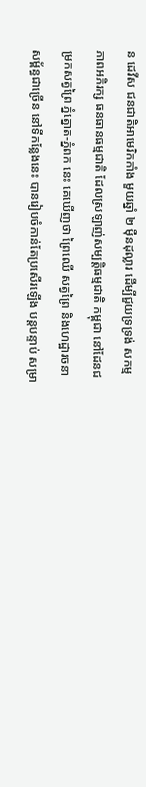ន ដេវីស ជនជាតិអាមេរិកកាំង មួយឆ្នាំ ២ ម៉ឺនដុល្លារ ដើម្បីជួយទ្រទ្រង់ សកម្មភាពអភិរក្ស ធនធានធម្មជាតិ ដែលស្រឡាញ់សម្បត្តិធម្មជាតិ កម្ពុជា នៅដែនជម្រកសត្វព្រៃ ភ្នំត្នោត-ភ្នំពក នេះ គេឃើញថា ព្រៃឈើ សត្វព្រៃ និងហេដ្ឋារចនាសម្ព័ន្ធជាច្រើន នៅទីកន្លែងនេះ បានរៀបចំកាន់តែប្រសើរឡើង បន្តបន្ទាប់ សម្រា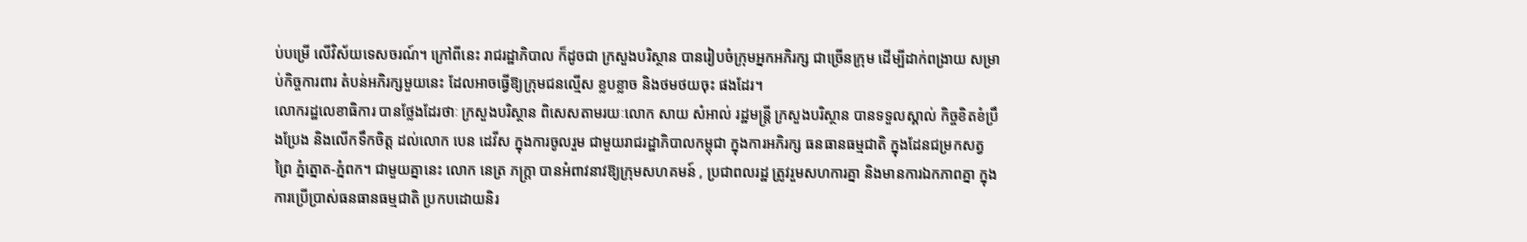ប់បម្រើ លើវិស័យទេសចរណ៍។ ក្រៅពីនេះ រាជរដ្ឋាភិបាល ក៏ដូចជា ក្រសួងបរិស្ថាន បានរៀបចំក្រុមអ្នកអភិរក្ស ជាច្រើនក្រុម ដើម្បីដាក់ពង្រាយ សម្រាប់កិច្ចការពារ តំបន់អភិរក្សមួយនេះ ដែលអាចធ្វើឱ្យក្រុមជនល្មើស ខ្លបខ្លាច និងថមថយចុះ ផងដែរ។
លោករដ្ឋលេខាធិការ បានថ្លែងដែរថាៈ ក្រសួងបរិស្ថាន ពិសេសតាមរយៈលោក សាយ សំអាល់ រដ្ឋមន្ត្រី ក្រសួងបរិស្ថាន បានទទួលស្គាល់ កិច្ចខិតខំប្រឹងប្រែង និងលើកទឹកចិត្ត ដល់លោក បេន ដេវីស ក្នុងការចូលរួម ជាមួយរាជរដ្ឋាភិបាលកម្ពុជា ក្នុងការអភិរក្ស ធនធានធម្មជាតិ ក្នុងដែនជម្រកសត្វព្រៃ ភ្នំត្នោត-ភ្នំពក។ ជាមួយគ្នានេះ លោក នេត្រ ភក្ត្រា បានអំពាវនាវឱ្យក្រុមសហគមន៍ , ប្រជាពលរដ្ឋ ត្រូវរួមសហការគ្នា និងមានការឯកភាពគ្នា ក្នុងការប្រើប្រាស់ធនធានធម្មជាតិ ប្រកបដោយនិរ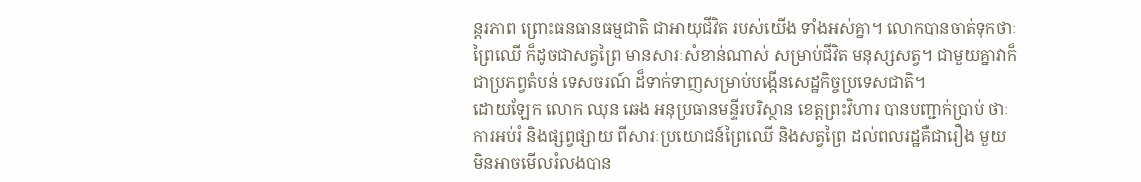ន្តរភាព ព្រោះធនធានធម្មជាតិ ជាអាយុជីវិត របស់យើង ទាំងអស់គ្នា។ លោកបានចាត់ទុកថាៈ ព្រៃឈើ ក៏ដូចជាសត្វព្រៃ មានសារៈសំខាន់ណាស់ សម្រាប់ជីវិត មនុស្សសត្វ។ ជាមួយគ្នាវាក៏ជាប្រភព្វតំបន់ ទេសចរណ៍ ដ៏ទាក់ទាញសម្រាប់បង្កើនសេដ្ឋកិច្ចប្រទេសជាតិ។
ដោយឡែក លោក ឈុន ឆេង អនុប្រធានមន្ទីរបរិស្ថាន ខេត្តព្រះវិហារ បានបញ្ជាក់ប្រាប់ ថាៈ ការអប់រំ និងផ្សព្វផ្សាយ ពីសារៈប្រយោជន៍ព្រៃឈើ និងសត្វព្រៃ ដល់ពលរដ្ឋគឺជារឿង មួយ មិនអាចមើលរំលងបាន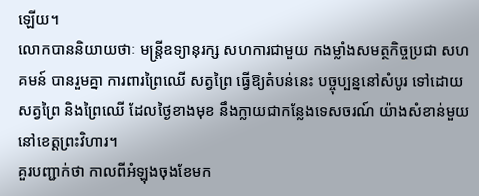ឡើយ។
លោកបាននិយាយថាៈ មន្ត្រីឧទ្យានុរក្ស សហការជាមួយ កងម្លាំងសមត្ថកិច្ចប្រជា សហគមន៍ បានរួមគ្នា ការពារព្រៃឈើ សត្វព្រៃ ធ្វើឱ្យតំបន់នេះ បច្ចុប្បន្ននៅសំបូរ ទៅដោយ សត្វព្រៃ និងព្រៃឈើ ដែលថ្ងៃខាងមុខ នឹងក្លាយជាកន្លែងទេសចរណ៍ យ៉ាងសំខាន់មួយ នៅខេត្តព្រះវិហារ។
គួរបញ្ជាក់ថា កាលពីអំឡុងចុងខែមក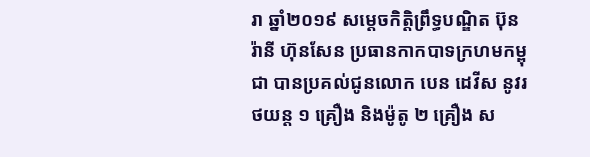រា ឆ្នាំ២០១៩ សម្តេចកិត្តិព្រឹទ្ធបណ្ឌិត ប៊ុន រ៉ានី ហ៊ុនសែន ប្រធានកាកបាទក្រហមកម្ពុជា បានប្រគល់ជូនលោក បេន ដេវីស នូវរថយន្ត ១ គ្រឿង និងម៉ូតូ ២ គ្រឿង ស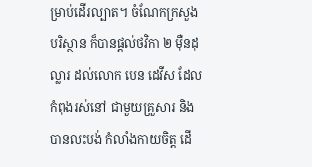ម្រាប់ដើរល្បាត។ ចំណែកក្រសួងបរិស្ថាន ក៏បានផ្តល់ថវិកា ២ ម៉ឺនដុល្លារ ដល់លោក បេន ដេវីស ដែលកំពុងរស់នៅ ជាមួយគ្រួសារ និងបានលះបង់ កំលាំងកាយចិត្ត ដើ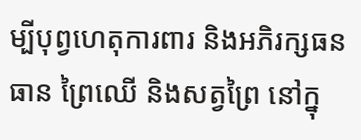ម្បីបុព្វហេតុការពារ និងអភិរក្សធនធាន ព្រៃឈើ និងសត្វព្រៃ នៅក្នុ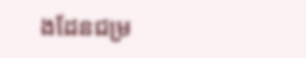ងដែនជម្រ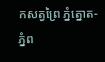កសត្វព្រៃ ភ្នំត្នោត-ភ្នំព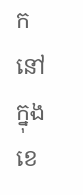ក នៅក្នុងខេ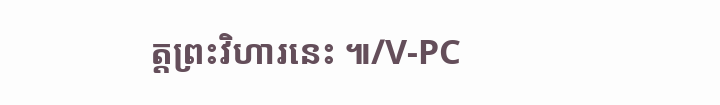ត្តព្រះវិហារនេះ ៕/V-PC